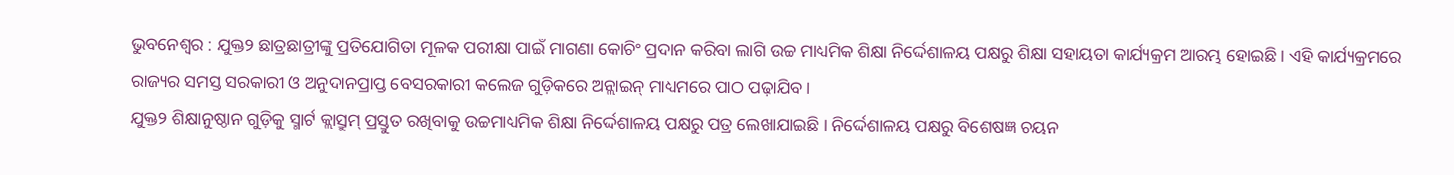ଭୁବନେଶ୍ୱର : ଯୁକ୍ତ୨ ଛାତ୍ରଛାତ୍ରୀଙ୍କୁ ପ୍ରତିଯୋଗିତା ମୂଳକ ପରୀକ୍ଷା ପାଇଁ ମାଗଣା କୋଚିଂ ପ୍ରଦାନ କରିବା ଲାଗି ଉଚ୍ଚ ମାଧ୍ୟମିକ ଶିକ୍ଷା ନିର୍ଦ୍ଦେଶାଳୟ ପକ୍ଷରୁ ଶିକ୍ଷା ସହାୟତା କାର୍ଯ୍ୟକ୍ରମ ଆରମ୍ଭ ହୋଇଛି । ଏହି କାର୍ଯ୍ୟକ୍ରମରେ ରାଜ୍ୟର ସମସ୍ତ ସରକାରୀ ଓ ଅନୁଦାନପ୍ରାପ୍ତ ବେସରକାରୀ କଲେଜ ଗୁଡ଼ିକରେ ଅନ୍ଲାଇନ୍ ମାଧ୍ୟମରେ ପାଠ ପଢ଼ାଯିବ ।
ଯୁକ୍ତ୨ ଶିକ୍ଷାନୁଷ୍ଠାନ ଗୁଡ଼ିକୁ ସ୍ମାର୍ଟ କ୍ଲାସ୍ରୁମ୍ ପ୍ରସ୍ତୁତ ରଖିବାକୁ ଉଚ୍ଚମାଧ୍ୟମିକ ଶିକ୍ଷା ନିର୍ଦ୍ଦେଶାଳୟ ପକ୍ଷରୁ ପତ୍ର ଲେଖାଯାଇଛି । ନିର୍ଦ୍ଦେଶାଳୟ ପକ୍ଷରୁ ବିଶେଷଜ୍ଞ ଚୟନ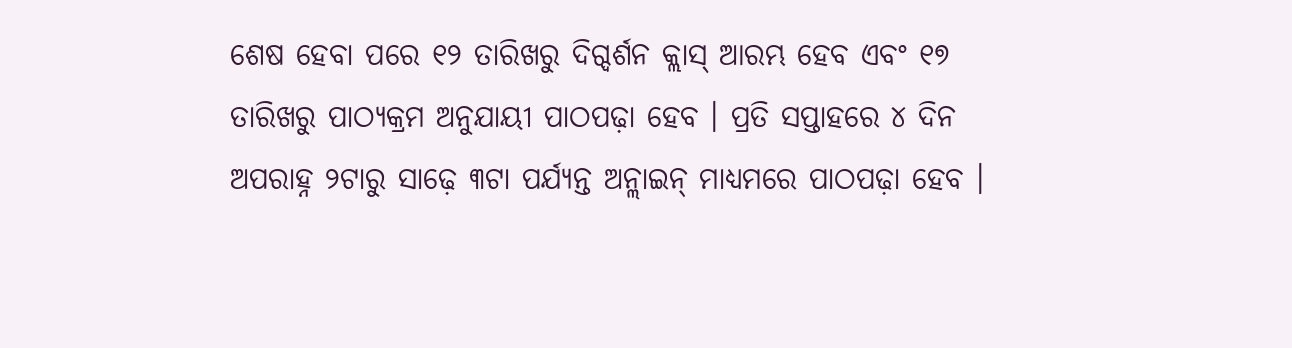ଶେଷ ହେବା ପରେ ୧୨ ତାରିଖରୁ ଦିଗ୍ଦର୍ଶନ କ୍ଲାସ୍ ଆରମ୍ଭ ହେବ ଏବଂ ୧୭ ତାରିଖରୁ ପାଠ୍ୟକ୍ରମ ଅନୁଯାୟୀ ପାଠପଢ଼ା ହେବ । ପ୍ରତି ସପ୍ତାହରେ ୪ ଦିନ ଅପରାହ୍ନ ୨ଟାରୁ ସାଢ଼େ ୩ଟା ପର୍ଯ୍ୟନ୍ତ ଅନ୍ଲାଇନ୍ ମାଧ୍ୟମରେ ପାଠପଢ଼ା ହେବ ।